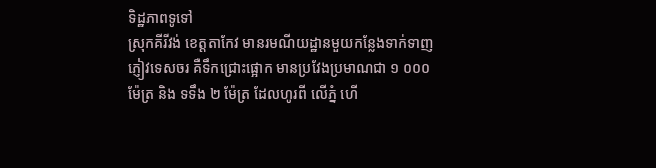ទិដ្ឋភាពទូទៅ
ស្រុកគីរីវង់ ខេត្តតាកែវ មានរមណីយដ្ឋានមួយកន្លែងទាក់ទាញភ្ញៀវទេសចរ គឺទឹកជ្រោះផ្អោក មានប្រវែងប្រមាណជា ១ ០០០ ម៉ែត្រ និង ទទឹង ២ ម៉ែត្រ ដែលហូរពី លើភ្នំ ហើ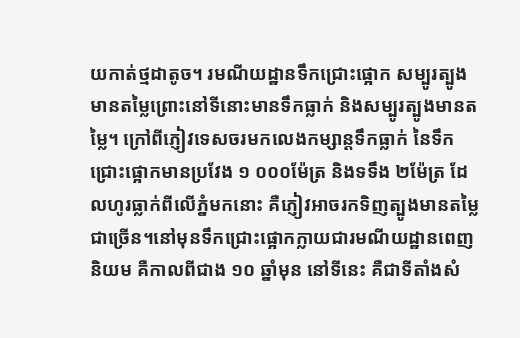យកាត់ថ្មដាតូច។ រមណីយដ្ឋានទឹកជ្រោះផ្អោក សម្បូរត្បូងមានតម្លៃព្រោះនៅទីនោះមានទឹកធ្លាក់ និងសម្បូរត្បូងមានតម្លៃ។ ក្រៅពីភ្ញៀវទេសចរមកលេងកម្សាន្តទឹកធ្លាក់ នៃទឹកជ្រោះផ្អោកមានប្រវែង ១ ០០០ម៉ែត្រ និងទទឹង ២ម៉ែត្រ ដែលហូរធ្លាក់ពីលើភ្នំមកនោះ គឺភ្ញៀវអាចរកទិញត្បូងមានតម្លៃជាច្រើន។នៅមុនទឹកជ្រោះផ្អោកក្លាយជារមណីយដ្ឋានពេញនិយម គឺកាលពីជាង ១០ ឆ្នាំមុន នៅទីនេះ គឺជាទីតាំងសំ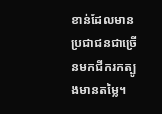ខាន់ដែលមានប្រជាជនជាច្រើនមកជីករកត្បូងមានតម្លៃ។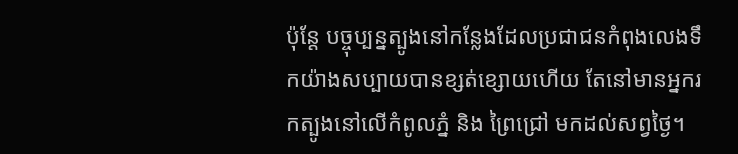ប៉ុន្តែ បច្ចុប្បន្នត្បូងនៅកន្លែងដែលប្រជាជនកំពុងលេងទឹកយ៉ាងសប្បាយបានខ្សត់ខ្សោយហើយ តែនៅមានអ្នករកត្បូងនៅលើកំពូលភ្នំ និង ព្រៃជ្រៅ មកដល់សព្វថ្ងៃ។